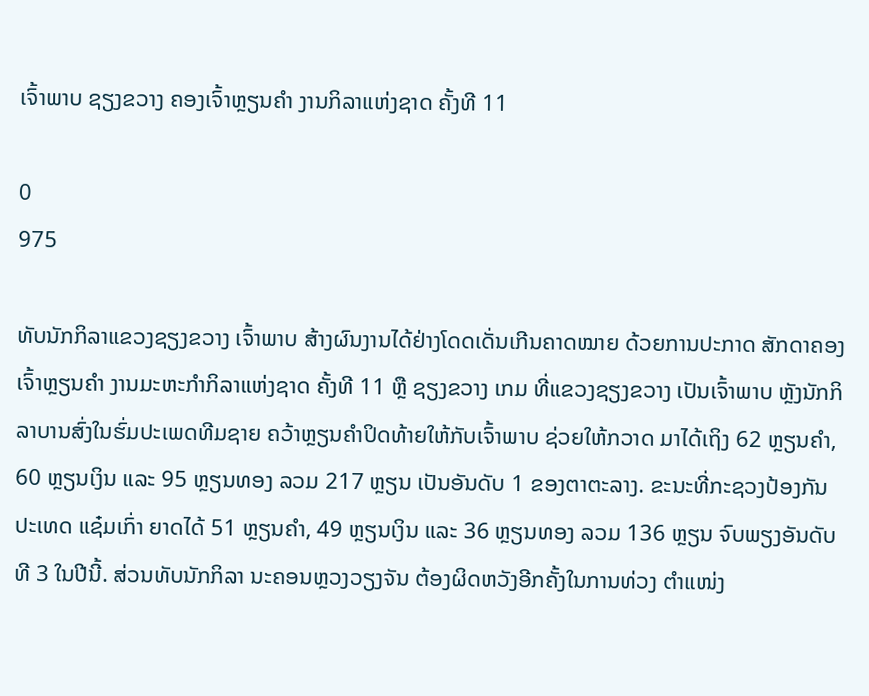ເຈົ້າພາບ ຊຽງຂວາງ ຄອງເຈົ້າຫຼຽນຄຳ ງານກິລາແຫ່ງຊາດ ຄັ້ງທີ 11

0
975

ທັບນັກກິລາແຂວງຊຽງຂວາງ ເຈົ້າພາບ ສ້າງຜົນງານໄດ້ຢ່າງໂດດເດັ່ນເກີນຄາດໝາຍ ດ້ວຍການປະກາດ ສັກດາຄອງເຈົ້າຫຼຽນຄຳ ງານມະຫະກຳກິລາແຫ່ງຊາດ ຄັ້ງທີ 11 ຫຼື ຊຽງຂວາງ ເກມ ທີ່ແຂວງຊຽງຂວາງ ເປັນເຈົ້າພາບ ຫຼັງນັກກິລາບານສົ່ງໃນຮົ່ມປະເພດທີມຊາຍ ຄວ້າຫຼຽນຄຳປິດທ້າຍໃຫ້ກັບເຈົ້າພາບ ຊ່ວຍໃຫ້ກວາດ ມາໄດ້ເຖິງ 62 ຫຼຽນຄຳ, 60 ຫຼຽນເງິນ ແລະ 95 ຫຼຽນທອງ ລວມ 217 ຫຼຽນ ເປັນອັນດັບ 1 ຂອງຕາຕະລາງ. ຂະນະທີ່ກະຊວງປ້ອງກັນປະເທດ ແຊ໋ມເກົ່າ ຍາດໄດ້ 51 ຫຼຽນຄຳ, 49 ຫຼຽນເງິນ ແລະ 36 ຫຼຽນທອງ ລວມ 136 ຫຼຽນ ຈົບພຽງອັນດັບທີ 3 ໃນປີນີ້. ສ່ວນທັບນັກກິລາ ນະຄອນຫຼວງວຽງຈັນ ຕ້ອງຜິດຫວັງອີກຄັ້ງໃນການທ່ວງ ຕຳແໜ່ງ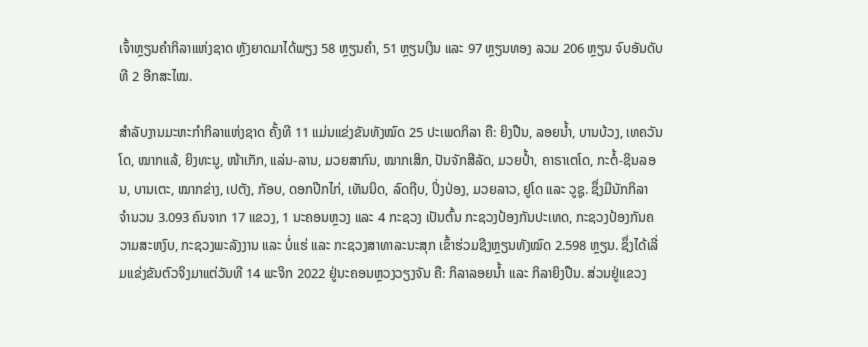ເຈົ້າຫຼຽນຄຳກິລາແຫ່ງຊາດ ຫຼັງຍາດມາໄດ້ພຽງ 58 ຫຼຽນຄຳ, 51 ຫຼຽນເງິນ ແລະ 97 ຫຼຽນທອງ ລວມ 206 ຫຼຽນ ຈົບອັນດັບທີ 2 ອີກສະໄໝ.

ສຳລັບງານມະຫະກໍາກິລາແຫ່ງຊາດ ຄັ້ງທີ 11 ແມ່ນແຂ່ງຂັນທັງໝົດ 25 ປະເພດກິລາ ຄື: ຍິງປືນ, ລອຍນໍ້າ, ບານບ້ວງ, ເທຄວັນໂດ, ໝາກແລ້, ຍິງທະນູ, ໜ້າເກັກ, ແລ່ນ-ລານ, ມວຍສາກົນ, ໝາກເສິກ, ປັນຈັກສີລັດ, ມວຍປໍ້າ, ຄາຣາເຕໂດ, ກະຕໍ້-ຊິນລອນ, ບານເຕະ, ໝາກຂ່າງ, ເປຕັງ, ກັອບ, ດອກປີກໄກ່, ເທັນນິດ, ລົດຖີບ, ປິ່ງປ່ອງ, ມວຍລາວ, ຢູໂດ ແລະ ວູຊູ. ຊຶ່ງມີນັກກິລາ ຈຳນວນ 3.093 ຄົນຈາກ 17 ແຂວງ, 1 ນະຄອນຫຼວງ ແລະ 4 ກະຊວງ ເປັນຕົ້ນ ກະຊວງປ້ອງກັນປະເທດ, ກະຊວງປ້ອງກັນຄວາມສະຫງົບ, ກະຊວງພະລັງງານ ແລະ ບໍ່ແຮ່ ແລະ ກະຊວງສາທາລະນະສຸກ ເຂົ້າຮ່ວມຊີງຫຼຽນທັງໝົດ 2.598 ຫຼຽນ. ຊຶ່ງໄດ້ເລີ່ມແຂ່ງຂັນຕົວຈິງມາແຕ່ວັນທີ 14 ພະຈິກ 2022 ຢູ່ນະຄອນຫຼວງວຽງຈັນ ຄື: ກິລາລອຍນ້ຳ ແລະ ກິລາຍິງປືນ. ສ່ວນຢູ່ແຂວງ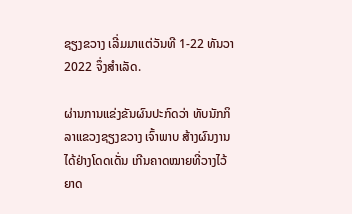ຊຽງຂວາງ ເລີ່ມມາແຕ່ວັນທີ 1-22 ທັນວາ 2022 ຈຶ່ງສຳເລັດ.

ຜ່ານການແຂ່ງຂັນຜົນປະກົດວ່າ ທັບນັກກິລາແຂວງຊຽງຂວາງ ເຈົ້າພາບ ສ້າງຜົນງານໄດ້ຢ່າງໂດດເດັ່ນ ເກີນຄາດໝາຍທີ່ວາງໄວ້ ຍາດ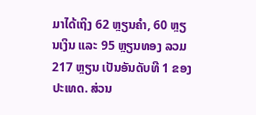ມາໄດ້ເຖິງ 62 ຫຼຽນຄຳ, 60 ຫຼຽນເງິນ ແລະ 95 ຫຼຽນທອງ ລວມ 217 ຫຼຽນ ເປັນອັນດັບທີ 1 ຂອງປະເທດ. ສ່ວນ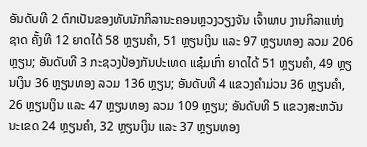ອັນດັບທີ 2 ຕົກເປັນຂອງທັບນັກກິລານະຄອນຫຼວງວຽງຈັນ ເຈົ້າພາບ ງານກິລາແຫ່ງຊາດ ຄັ້ງທີ 12 ຍາດໄດ້ 58 ຫຼຽນຄຳ, 51 ຫຼຽນເງິນ ແລະ 97 ຫຼຽນທອງ ລວມ 206 ຫຼຽນ; ອັນດັບທີ 3 ກະຊວງປ້ອງກັນປະເທດ ແຊ໋ມເກົ່າ ຍາດໄດ້ 51 ຫຼຽນຄຳ, 49 ຫຼຽນເງິນ 36 ຫຼຽນທອງ ລວມ 136 ຫຼຽນ; ອັນດັບທີ 4 ແຂວງຄຳມ່ວນ 36 ຫຼຽນຄຳ, 26 ຫຼຽນເງິນ ແລະ 47 ຫຼຽນທອງ ລວມ 109 ຫຼຽນ; ອັນດັບທີ 5 ແຂວງສະຫວັນນະເຂດ 24 ຫຼຽນຄຳ, 32 ຫຼຽນເງິນ ແລະ 37 ຫຼຽນທອງ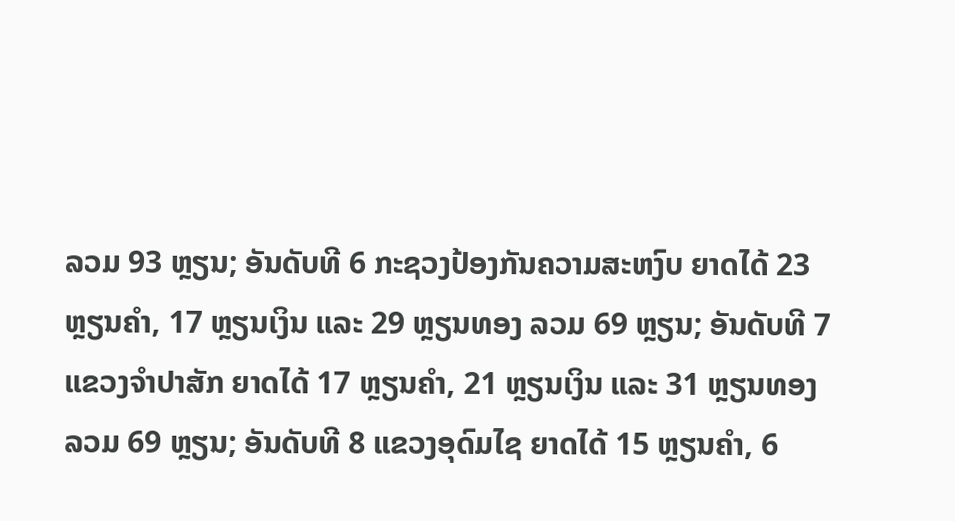ລວມ 93 ຫຼຽນ; ອັນດັບທີ 6 ກະຊວງປ້ອງກັນຄວາມສະຫງົບ ຍາດໄດ້ 23 ຫຼຽນຄຳ, 17 ຫຼຽນເງິນ ແລະ 29 ຫຼຽນທອງ ລວມ 69 ຫຼຽນ; ອັນດັບທີ 7 ແຂວງຈຳປາສັກ ຍາດໄດ້ 17 ຫຼຽນຄຳ, 21 ຫຼຽນເງິນ ແລະ 31 ຫຼຽນທອງ ລວມ 69 ຫຼຽນ; ອັນດັບທີ 8 ແຂວງອຸດົມໄຊ ຍາດໄດ້ 15 ຫຼຽນຄຳ, 6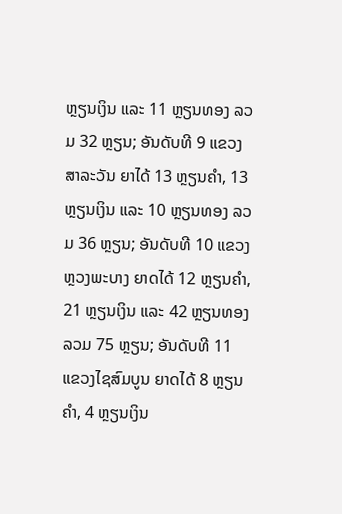ຫຼຽນເງິນ ແລະ 11 ຫຼຽນທອງ ລວມ 32 ຫຼຽນ; ອັນດັບທີ 9 ແຂວງສາລະວັນ ຍາໄດ້ 13 ຫຼຽນຄຳ, 13 ຫຼຽນເງິນ ແລະ 10 ຫຼຽນທອງ ລວມ 36 ຫຼຽນ; ອັນດັບທີ 10 ແຂວງຫຼວງພະບາງ ຍາດໄດ້ 12 ຫຼຽນຄຳ, 21 ຫຼຽນເງິນ ແລະ 42 ຫຼຽນທອງ ລວມ 75 ຫຼຽນ; ອັນດັບທີ 11 ແຂວງໄຊສົມບູນ ຍາດໄດ້ 8 ຫຼຽນຄຳ, 4 ຫຼຽນເງິນ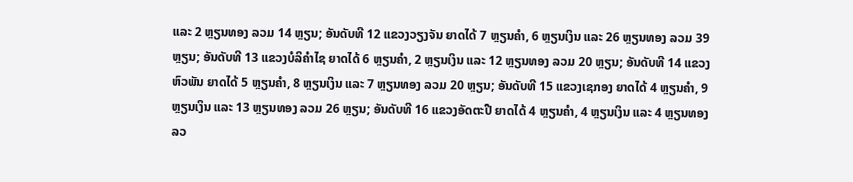ແລະ 2 ຫຼຽນທອງ ລວມ 14 ຫຼຽນ; ອັນດັບທີ 12 ແຂວງວຽງຈັນ ຍາດໄດ້ 7 ຫຼຽນຄຳ, 6 ຫຼຽນເງິນ ແລະ 26 ຫຼຽນທອງ ລວມ 39 ຫຼຽນ; ອັນດັບທີ 13 ແຂວງບໍລິຄຳໄຊ ຍາດໄດ້ 6 ຫຼຽນຄຳ, 2 ຫຼຽນເງິນ ແລະ 12 ຫຼຽນທອງ ລວມ 20 ຫຼຽນ; ອັນດັບທີ 14 ແຂວງຫົວພັນ ຍາດໄດ້ 5 ຫຼຽນຄຳ, 8 ຫຼຽນເງິນ ແລະ 7 ຫຼຽນທອງ ລວມ 20 ຫຼຽນ; ອັນດັບທີ 15 ແຂວງເຊກອງ ຍາດໄດ້ 4 ຫຼຽນຄຳ, 9 ຫຼຽນເງິນ ແລະ 13 ຫຼຽນທອງ ລວມ 26 ຫຼຽນ; ອັນດັບທີ 16 ແຂວງອັດຕະປື ຍາດໄດ້ 4 ຫຼຽນຄຳ, 4 ຫຼຽນເງິນ ແລະ 4 ຫຼຽນທອງ ລວ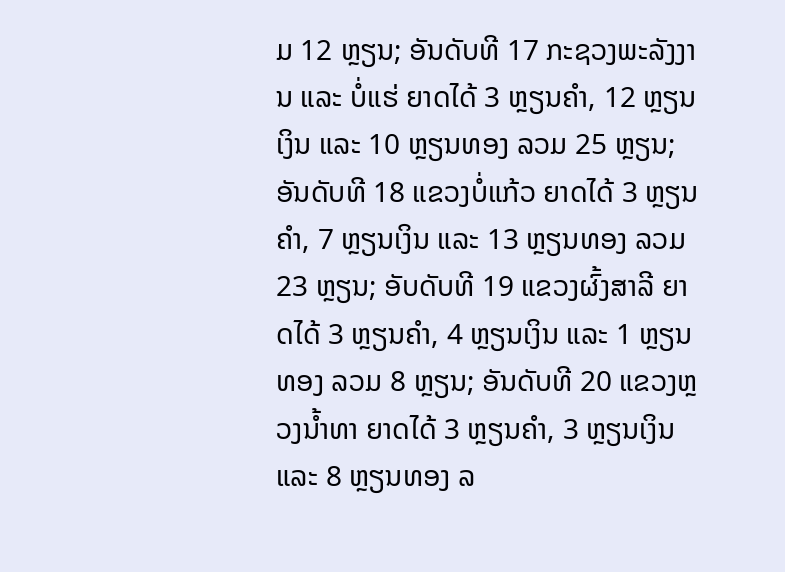ມ 12 ຫຼຽນ; ອັນດັບທີ 17 ກະຊວງພະລັງງານ ແລະ ບໍ່ແຮ່ ຍາດໄດ້ 3 ຫຼຽນຄຳ, 12 ຫຼຽນເງິນ ແລະ 10 ຫຼຽນທອງ ລວມ 25 ຫຼຽນ; ອັນດັບທີ 18 ແຂວງບໍ່ແກ້ວ ຍາດໄດ້ 3 ຫຼຽນຄຳ, 7 ຫຼຽນເງິນ ແລະ 13 ຫຼຽນທອງ ລວມ 23 ຫຼຽນ; ອັບດັບທີ 19 ແຂວງຜົ້ງສາລີ ຍາດໄດ້ 3 ຫຼຽນຄຳ, 4 ຫຼຽນເງິນ ແລະ 1 ຫຼຽນທອງ ລວມ 8 ຫຼຽນ; ອັນດັບທີ 20 ແຂວງຫຼວງນ້ຳທາ ຍາດໄດ້ 3 ຫຼຽນຄຳ, 3 ຫຼຽນເງິນ ແລະ 8 ຫຼຽນທອງ ລ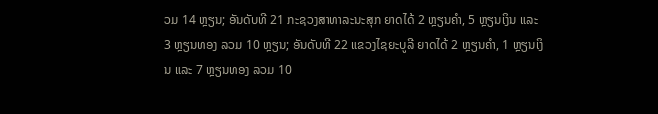ວມ 14 ຫຼຽນ; ອັນດັບທີ 21 ກະຊວງສາທາລະນະສຸກ ຍາດໄດ້ 2 ຫຼຽນຄຳ, 5 ຫຼຽນເງິນ ແລະ 3 ຫຼຽນທອງ ລວມ 10 ຫຼຽນ; ອັນດັບທີ 22 ແຂວງໄຊຍະບູລີ ຍາດໄດ້ 2 ຫຼຽນຄຳ, 1 ຫຼຽນເງິນ ແລະ 7 ຫຼຽນທອງ ລວມ 10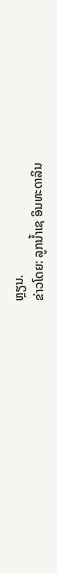ຫຼຽນ.
ຂ່າວໂດຍ: ລູກນ້ຳເຊ ອິນທະດາລິນ